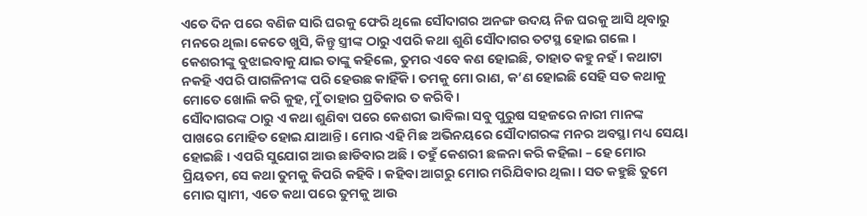ଏତେ ଦିନ ପରେ ବଣିଜ ସାରି ଘରକୁ ଫେରି ଥିଲେ ସୌଦାଗର ଅନଙ୍ଗ ଉଦୟ ନିଜ ଘରକୁ ଆସି ଥିବାରୁ ମନରେ ଥିଲା କେତେ ଖୁସି, କିନ୍ତୁ ସ୍ତ୍ରୀଙ୍କ ଠାରୁ ଏପରି କଥା ଶୁଣି ସୌଦାଗର ତଟସ୍ଥ ହୋଇ ଗଲେ । କେଶରୀଙ୍କୁ ବୁଝାଇବାକୁ ଯାଇ ତାଙ୍କୁ କହିଲେ, ତୁମର ଏବେ କଣ ହୋଇଛି, ତାହାତ କହୁ ନହଁ । କଥାଟା ନକହି ଏପରି ପାଗଳିନୀଙ୍କ ପରି ହେଉଛ କାହିଁକି । ତମକୁ ମୋ ରାଣ, କ’ଣ ହୋଇଛି ସେହି ସତ କଥାକୁ ମୋତେ ଖୋଲି କରି କୁହ, ମୁଁ ତାହାର ପ୍ରତିକାର ତ କରିବି ।
ସୌଦାଗରଙ୍କ ଠାରୁ ଏ କଥା ଶୁଣିବା ପରେ କେଶରୀ ଭାବିଲା ସବୁ ପୁରୁଷ ସହଜରେ ନାରୀ ମାନଙ୍କ ପାଖରେ ମୋହିତ ହୋଇ ଯାଆନ୍ତି । ମୋର ଏହି ମିଛ ଅଭିନୟରେ ସୌଦାଗରଙ୍କ ମନର ଅବସ୍ଥା ମଧ୍ୟ ସେୟା ହୋଇଛି । ଏପରି ସୁଯୋଗ ଆଉ ଛାଡିବାର ଅଛି । ତହୁଁ କେଶରୀ ଛଳନା କରି କହିଲା – ହେ ମୋର ପ୍ରିୟତମ, ସେ କଥା ତୁମକୁ କିପରି କହିବି । କହିବା ଆଗରୁ ମୋର ମରିଯିବାର ଥିଲା । ସତ କହୁଛି ତୁମେ ମୋର ସ୍ୱାମୀ, ଏତେ କଥା ପରେ ତୁମକୁ ଆଉ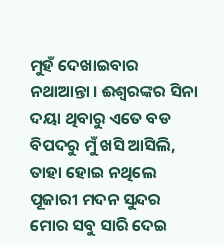ମୁହଁ ଦେଖାଇବାର ନଥାଆନ୍ତା । ଈଶ୍ୱରଙ୍କର ସିନା ଦୟା ଥିବାରୁ ଏତେ ବଡ ବିପଦରୁ ମୁଁ ଖସି ଆସିଲି, ତାହା ହୋଇ ନଥିଲେ ପୂଜାରୀ ମଦନ ସୁନ୍ଦର ମୋର ସବୁ ସାରି ଦେଇ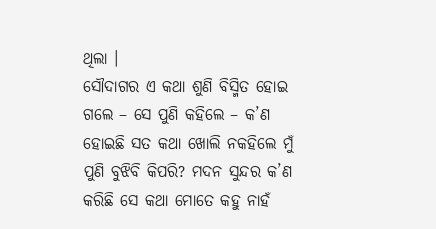ଥିଲା ।
ସୌଦାଗର ଏ କଥା ଶୁଣି ବିସ୍ମିତ ହୋଇ ଗଲେ – ସେ ପୁଣି କହିଲେ – କ’ଣ ହୋଇଛି ସତ କଥା ଖୋଲି ନକହିଲେ ମୁଁ ପୁଣି ବୁଝିବି କିପରି? ମଦନ ସୁନ୍ଦର କ’ଣ କରିଛି ସେ କଥା ମୋତେ କହୁ ନାହଁ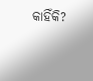କାହିଁକି?